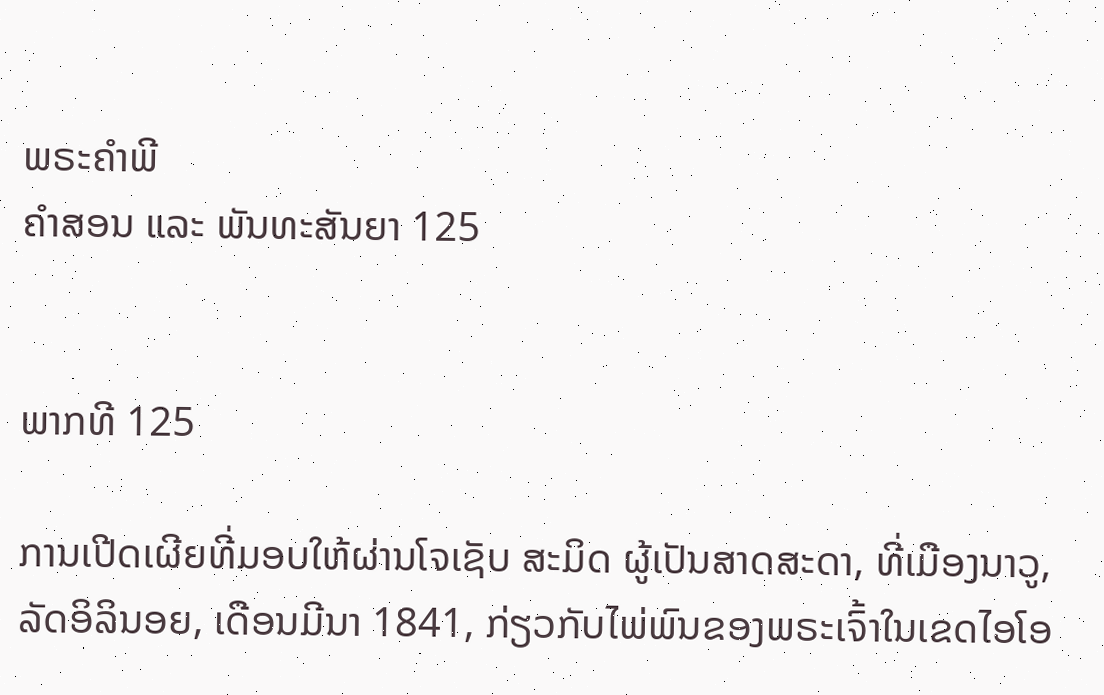ພຣະຄຳພີ
ຄຳສອນ ແລະ ພັນທະສັນຍາ 125


ພາກທີ 125

ການເປີດເຜີຍທີ່ມອບໃຫ້ຜ່ານໂຈເຊັບ ສະມິດ ຜູ້ເປັນສາດສະດາ, ທີ່ເມືອງນາວູ, ລັດອິລິນອຍ, ເດືອນມີນາ 1841, ກ່ຽວກັບໄພ່ພົນຂອງພຣະເຈົ້າໃນເຂດໄອໂອ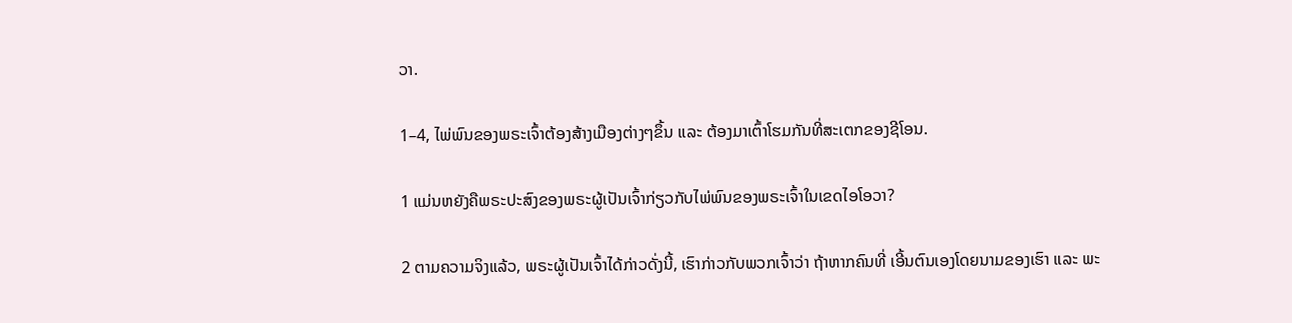ວາ.

1–4, ໄພ່ພົນຂອງພຣະເຈົ້າຕ້ອງສ້າງເມືອງຕ່າງໆຂຶ້ນ ແລະ ຕ້ອງມາເຕົ້າໂຮມກັນທີ່ສະເຕກຂອງຊີໂອນ.

1 ແມ່ນຫຍັງຄືພຣະປະສົງຂອງພຣະຜູ້ເປັນເຈົ້າກ່ຽວກັບໄພ່ພົນຂອງພຣະເຈົ້າໃນເຂດໄອໂອວາ?

2 ຕາມຄວາມຈິງແລ້ວ, ພຣະຜູ້ເປັນເຈົ້າໄດ້ກ່າວດັ່ງນີ້, ເຮົາກ່າວກັບພວກເຈົ້າວ່າ ຖ້າຫາກຄົນທີ່ ເອີ້ນຕົນເອງໂດຍນາມຂອງເຮົາ ແລະ ພະ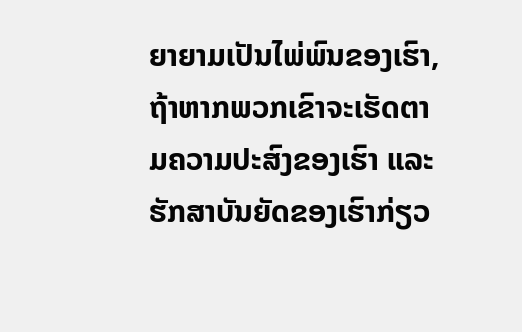ຍາຍາມເປັນໄພ່ພົນຂອງເຮົາ, ຖ້າຫາກພວກເຂົາຈະເຮັດຕາມຄວາມປະສົງຂອງເຮົາ ແລະ ຮັກສາບັນຍັດຂອງເຮົາກ່ຽວ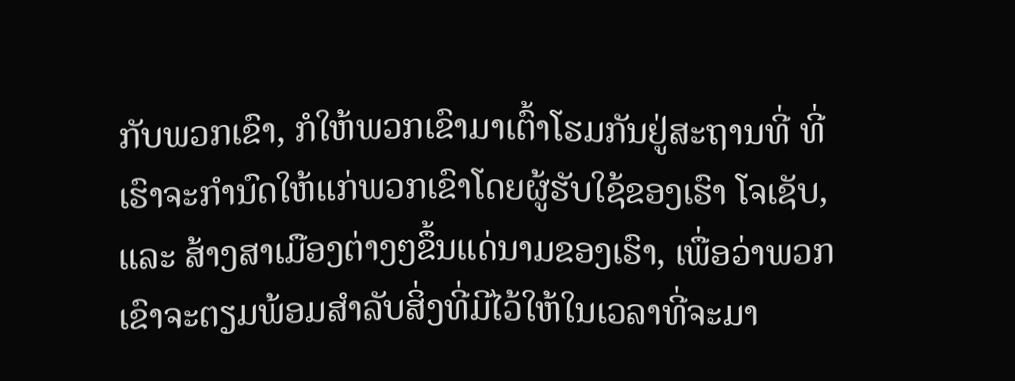ກັບພວກເຂົາ, ກໍໃຫ້ພວກເຂົາມາເຕົ້າໂຮມກັນຢູ່ສະຖານທີ່ ທີ່ເຮົາຈະກຳນົດໃຫ້ແກ່ພວກເຂົາໂດຍຜູ້ຮັບໃຊ້ຂອງເຮົາ ໂຈເຊັບ, ແລະ ສ້າງສາເມືອງຕ່າງໆຂຶ້ນແດ່ນາມຂອງເຮົາ, ເພື່ອວ່າພວກເຂົາຈະຕຽມພ້ອມສຳລັບສິ່ງທີ່ມີໄວ້ໃຫ້ໃນເວລາທີ່ຈະມາ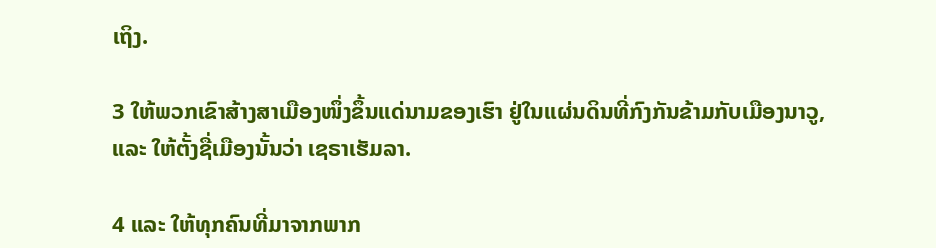ເຖິງ.

3 ໃຫ້ພວກເຂົາສ້າງສາເມືອງໜຶ່ງຂຶ້ນແດ່ນາມຂອງເຮົາ ຢູ່ໃນແຜ່ນດິນທີ່ກົງກັນຂ້າມກັບເມືອງນາວູ, ແລະ ໃຫ້ຕັ້ງຊື່ເມືອງນັ້ນວ່າ ເຊຣາເຮັມລາ.

4 ແລະ ໃຫ້ທຸກຄົນທີ່ມາຈາກພາກ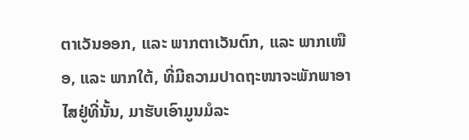ຕາເວັນອອກ, ແລະ ພາກຕາເວັນຕົກ, ແລະ ພາກເໜືອ, ແລະ ພາກໃຕ້, ທີ່ມີຄວາມປາດຖະໜາຈະພັກພາອາໄສຢູ່ທີ່ນັ້ນ, ມາຮັບເອົາມູນມໍລະ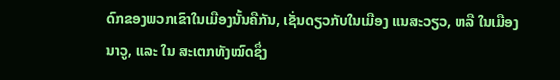ດົກຂອງພວກເຂົາໃນເມືອງນັ້ນຄືກັນ, ເຊັ່ນດຽວກັບໃນເມືອງ ແນສະວຽວ, ຫລື ໃນເມືອງນາວູ, ແລະ ໃນ ສະເຕກທັງໝົດຊຶ່ງ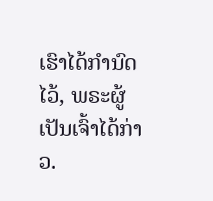ເຮົາໄດ້ກຳນົດໄວ້, ພຣະຜູ້ເປັນເຈົ້າໄດ້ກ່າວ.